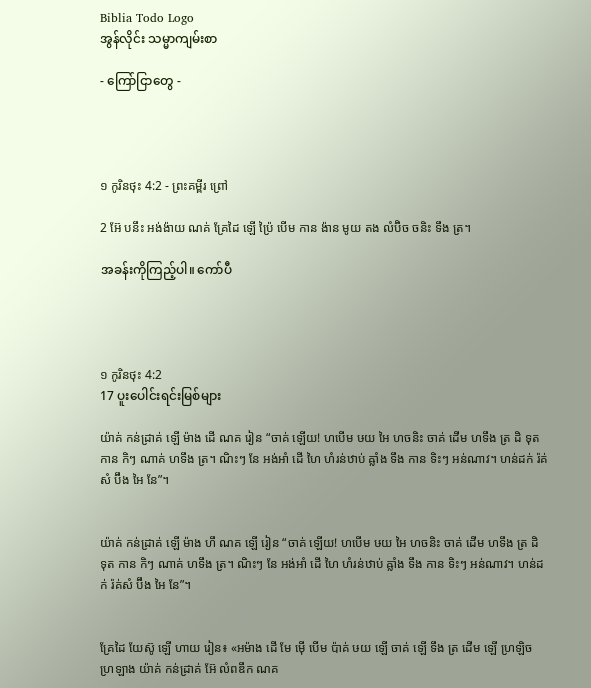Biblia Todo Logo
အွန်လိုင်း သမ္မာကျမ်းစာ

- ကြော်ငြာတွေ -




១ កូរិនថុះ 4:2 - ព្រះគម្ពីរ ព្រៅ

2 អ៊ែ បនឹះ អង់ង៉ាយ ណគ់ គ្រែដៃ ឡើ ប៉្រៃ បើម កាន ង៉ាន មូយ តង លំប៊ិច ចនិះ ទឹង ត្រ។

အခန်းကိုကြည့်ပါ။ ကော်ပီ




១ កូរិនថុះ 4:2
17 ပူးပေါင်းရင်းမြစ်များ

យ៉ាគ់ កន់ដ្រាគ់ ឡើ ម៉ាង ដើ ណគ រៀន “ចាគ់ ឡើយ! ហបើម ឞយ អៃ ហចនិះ ចាគ់ ដើម ហទឹង ត្រ ដិ ទុត កាន កិៗ ណាគ់ ហទឹង ត្រ។ ណិះៗ នែ អង់អាំ ដើ ហៃ ហំរន់ឋាប់ ឝ្លាំង ទឹង កាន ទិះៗ អន់ណាវ។ ហន់ដក់ រ៉គ់សំ ប៊ឹង អៃ នែ”។


យ៉ាគ់ កន់ដ្រាគ់ ឡើ ម៉ាង ហឹ ណគ ឡើ រៀន “ចាគ់ ឡើយ! ហបើម ឞយ អៃ ហចនិះ ចាគ់ ដើម ហទឹង ត្រ ដិ ទុត កាន កិៗ ណាគ់ ហទឹង ត្រ។ ណិះៗ នែ អង់អាំ ដើ ហៃ ហំរន់ឋាប់ ឝ្លាំង ទឹង កាន ទិះៗ អន់ណាវ។ ហន់ដក់ រ៉គ់សំ ប៊ឹង អៃ នែ”។


គ្រែដៃ យែស៊ូ ឡើ ហាយ រៀន៖ «អម៉ាង ដើ មែ ម៉ើ បើម ប៉ាគ់ ឞយ ឡើ ចាគ់ ឡើ ទឹង ត្រ ដើម ឡើ ហ្រឡិច ហ្រឡាង យ៉ាគ់ កន់ដ្រាគ់ អ៊ែ លំពឌឹក ណគ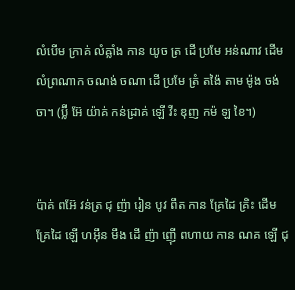លំបើម ក្រាគ់ លំឝ្លាំង កាន យូច ត្រ ដើ ប្រមែ អន់ណាវ ដើម លំព្រណាក ចណង់ ចណា ដើ ប្រមែ ត្រំ តង៉ៃ តាម ម៉ូង ចង់ ចា។ (ប៊្លី អ៊ែ យ៉ាគ់ កន់ដ្រាគ់ ឡើ វីះ ឌុញ កម៉ ឡ ខៃ។)


ប៉ាគ់ ពអ៊ែ វន់ត្រ ជុ ញ៉ា រៀន បូវ ពឹត កាន គ្រែដៃ គ្រិះ ដើម គ្រែដៃ ឡើ ហអ៊ឹន មឹង ដើ ញ៉ា ញ៉ើ ពហាយ កាន ណគ ឡើ ជុ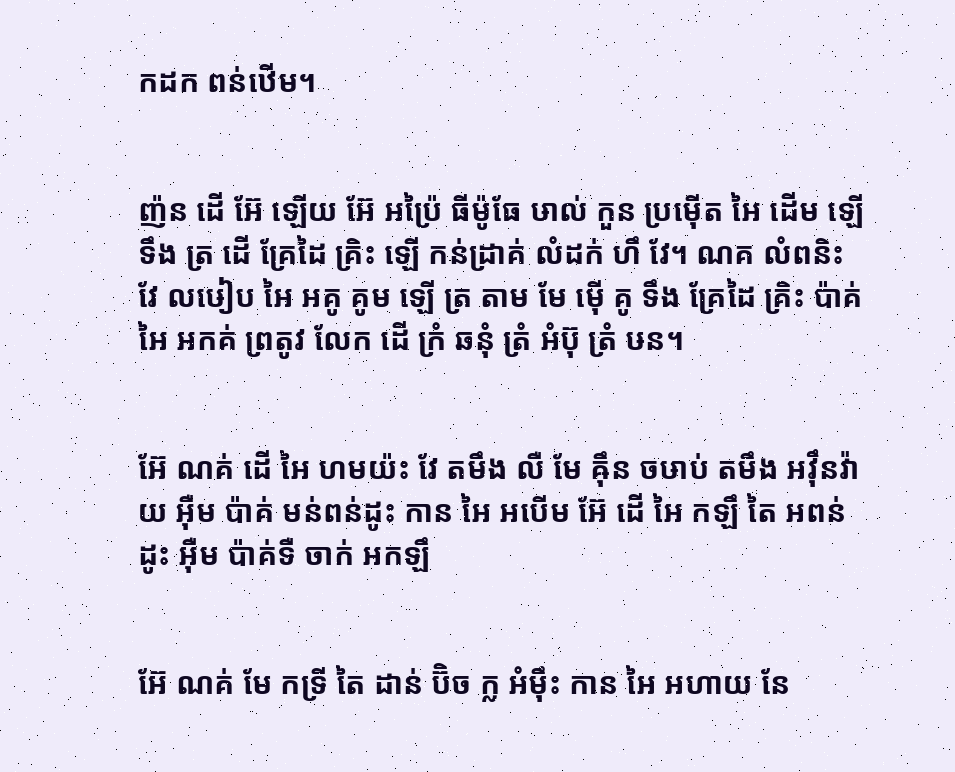កដក ពន់ឋើម។


ញ៉ន ដើ អ៊ែ ឡើយ អ៊ែ អប៉្រៃ ធីម៉ូធែ ឞាល់ កួន ប្រម៉ើត អៃ ដើម ឡើ ទឹង ត្រ ដើ គ្រែដៃ គ្រិះ ឡើ កន់ដ្រាគ់ លំដក់ ហឹ វែ។ ណគ លំពនិះ វែ លឞៀប អៃ អគូ គូម ឡើ ត្រ តាម មែ ម៉ើ គូ ទឹង គ្រែដៃ គ្រិះ ប៉ាគ់ អៃ អកគ់ ព្រតូវ លែក ដើ ក្រំ ឆនុំ ត្រំ អំប៊ុ ត្រំ ឞន។


អ៊ែ ណគ់ ដើ អៃ ហមយ៉ះ វែ តមឹង លឺ មែ ឝ៉ឹន ចឞាប់ តមឹង អវ៉ឹនវ៉ាយ អ៊ឺម ប៉ាគ់ មន់ពន់ដូះ កាន អៃ អបើម អ៊ែ ដើ អៃ កឡឹ តៃ អពន់ដូះ អ៊ឺម ប៉ាគ់ទឺ ចាក់ អកឡឹ


អ៊ែ ណគ់ មែ កទ្រី តៃ ដាន់ ប៊ិច ក្ល អំម៉ឹះ កាន អៃ អហាយ នែ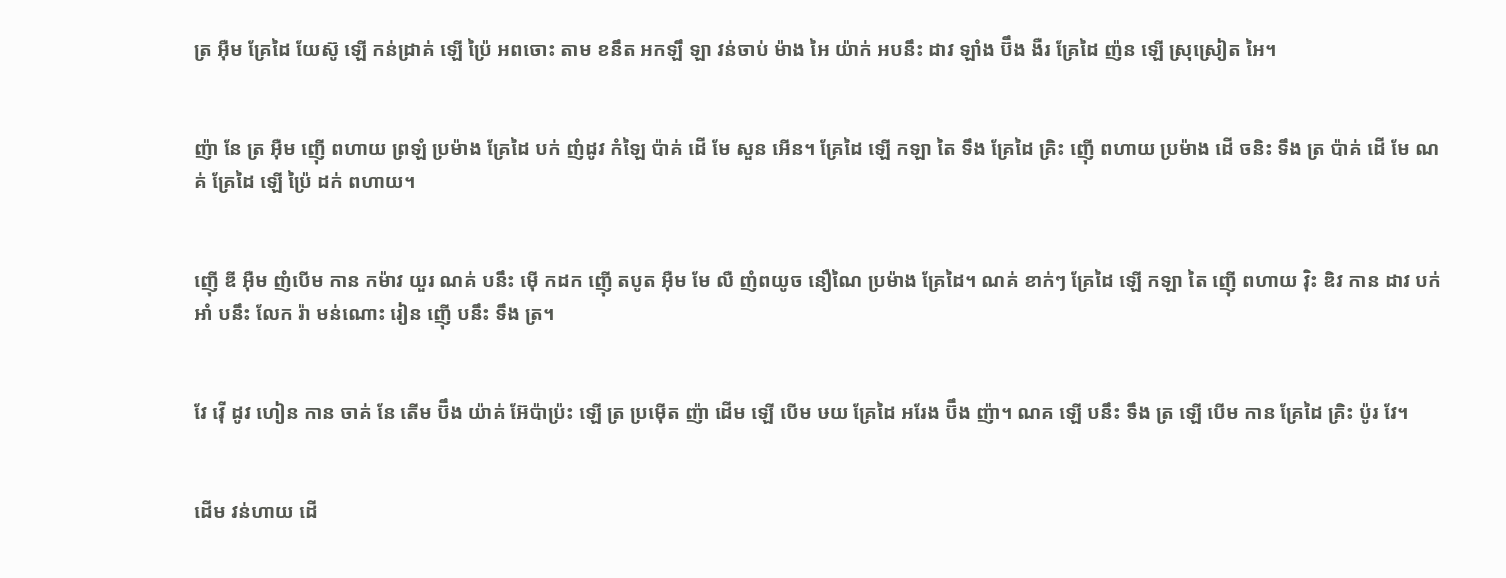ត្រ អ៊ឺម គ្រែដៃ យែស៊ូ ឡើ កន់ដ្រាគ់ ឡើ ប៉្រៃ អពចោះ តាម ខនឹត អកឡឹ ឡា វន់ចាប់ ម៉ាង អៃ យ៉ាក់ អបនឹះ ដាវ ឡាំង ប៊ឹង ងឺរ គ្រែដៃ ញ៉ន ឡើ ស្រុស្រៀត អៃ។


ញ៉ា នែ ត្រ អ៊ឺម ញ៉ើ ពហាយ ព្រឡំ ប្រម៉ាង គ្រែដៃ បក់ ញំដូវ កំឡៃ ប៉ាគ់ ដើ មែ សួន អើន។ គ្រែដៃ ឡើ កឡា តៃ ទឹង គ្រែដៃ គ្រិះ ញ៉ើ ពហាយ ប្រម៉ាង ដើ ចនិះ ទឹង ត្រ ប៉ាគ់ ដើ មែ ណគ់ គ្រែដៃ ឡើ ប៉្រៃ ដក់ ពហាយ។


ញ៉ើ ឌី អ៊ឺម ញំបើម កាន កម៉ាវ យួរ ណគ់ បនឹះ ម៉ើ កដក ញ៉ើ តបូត អ៊ឺម មែ លឺ ញំពយូច នឿណៃ ប្រម៉ាង គ្រែដៃ។ ណគ់ ខាក់ៗ គ្រែដៃ ឡើ កឡា តៃ ញ៉ើ ពហាយ វ៉ិះ ឌិវ កាន ដាវ បក់ អាំ បនឹះ លែក រ៉ា មន់ណោះ រៀន ញ៉ើ បនឹះ ទឹង ត្រ។


វែ វ៉ើ ដូវ ហៀន កាន ចាគ់ នែ តើម ប៊ឹង យ៉ាគ់ អ៊ែប៉ាប៉្រះ ឡើ ត្រ ប្រម៉ើត ញ៉ា ដើម ឡើ បើម ឞយ គ្រែដៃ អរែង ប៊ឹង ញ៉ា។ ណគ ឡើ បនឹះ ទឹង ត្រ ឡើ បើម កាន គ្រែដៃ គ្រិះ ប៉ូរ វែ។


ដើម វន់ហាយ ដើ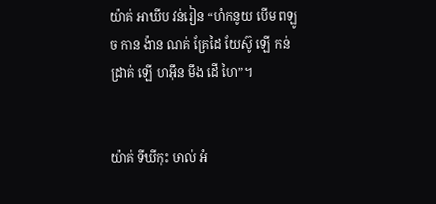យ៉ាគ់ អាឃីប វន់រៀន “ហំកនូយ បើម ពឡូច កាន ង៉ាន ណគ់ គ្រែដៃ យែស៊ូ ឡើ កន់ដ្រាគ់ ឡើ ហអ៊ឹន មឹង ដើ ហៃ”។


យ៉ាគ់ ទីឃីកុះ ឞាល់ អំ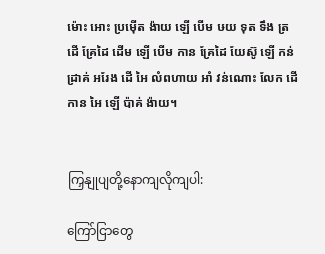ម៉ោះ អោះ ប្រម៉ើត ង៉ាយ ឡើ បើម ឞយ ទុត ទឹង ត្រ ដើ គ្រែដៃ ដើម ឡើ បើម កាន គ្រែដៃ យែស៊ូ ឡើ កន់ដ្រាគ់ អរែង ដើ អៃ លំពហាយ អាំ វន់ណោះ លែក ដើ កាន អៃ ឡើ ប៉ាគ់ ង៉ាយ។


ကြှနျုပျတို့နောကျလိုကျပါ:

ကြော်ငြာတွေ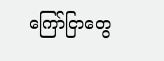ကြော်ငြာတွေ